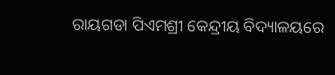ରାୟଗଡା ପିଏମଶ୍ରୀ କେନ୍ଦ୍ରୀୟ ବିଦ୍ୟାଳୟରେ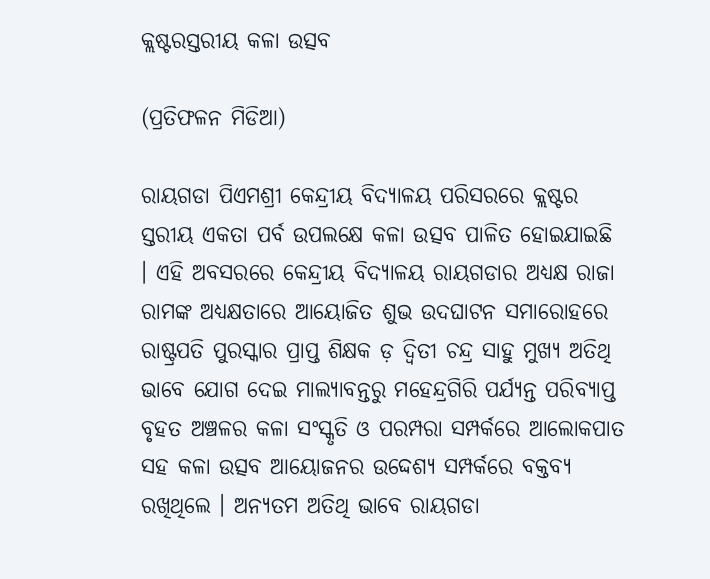କ୍ଲଷ୍ଟରସ୍ତରୀୟ କଳା ଉତ୍ସବ

(ପ୍ରତିଫଳନ ମିଡିଆ)

ରାୟଗଡା ପିଏମଶ୍ରୀ କେନ୍ଦ୍ରୀୟ ବିଦ୍ୟାଳୟ ପରିସରରେ କ୍ଲଷ୍ଟର ସ୍ତରୀୟ ଏକତା ପର୍ବ ଉପଲକ୍ଷେ କଳା ଉତ୍ସବ ପାଳିତ ହୋଇଯାଇଛି । ଏହି ଅବସରରେ କେନ୍ଦ୍ରୀୟ ବିଦ୍ୟାଳୟ ରାୟଗଡାର ଅଧ୍ୟକ୍ଷ ରାଜା ରାମଙ୍କ ଅଧ୍ୟକ୍ଷତାରେ ଆୟୋଜିତ ଶୁଭ ଉଦଘାଟନ ସମାରୋହରେ ରାଷ୍ଟ୍ରପତି ପୁରସ୍କାର ପ୍ରାପ୍ତ ଶିକ୍ଷକ ଡ଼ ଦ୍ବିତୀ ଚନ୍ଦ୍ର ସାହୁ ମୁଖ୍ୟ ଅତିଥି ଭାବେ ଯୋଗ ଦେଇ ମାଲ୍ୟାବନ୍ତରୁ ମହେନ୍ଦ୍ରଗିରି ପର୍ଯ୍ୟନ୍ତ ପରିବ୍ୟାପ୍ତ ବୃହତ ଅଞ୍ଚଳର କଳା ସଂସ୍କୃତି ଓ ପରମ୍ପରା ସମ୍ପର୍କରେ ଆଲୋକପାତ ସହ କଳା ଉତ୍ସବ ଆୟୋଜନର ଉଦ୍ଦେଶ୍ୟ ସମ୍ପର୍କରେ ବକ୍ତବ୍ୟ ରଖିଥିଲେ । ଅନ୍ୟତମ ଅତିଥି ଭାବେ ରାୟଗଡା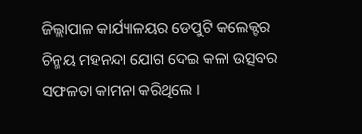ଜିଲ୍ଲାପାଳ କାର୍ଯ୍ୟାଳୟର ଡେପୁଟି କଲେକ୍ଟର ଚିନ୍ମୟ ମହନନ୍ଦା ଯୋଗ ଦେଇ କଳା ଉତ୍ସବର ସଫଳତା କାମନା କରିଥିଲେ ।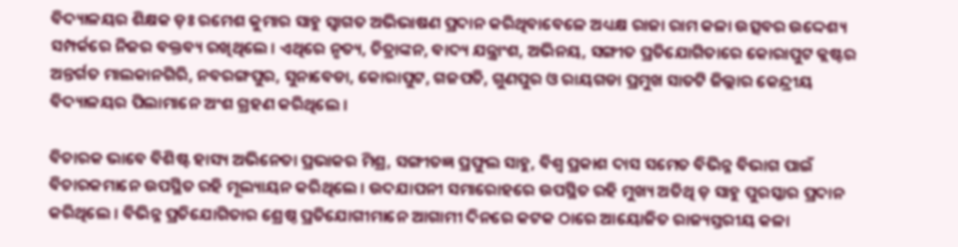ବିଦ୍ୟାଳୟର ଶିକ୍ଷକ ଡ଼ଃ ରମେଶ କୁମାର ସାହୁ ସ୍ଵାଗତ ଅଭିଭାଷଣ ପ୍ରଦାନ କରିଥିବାବେଳେ ଅଧ୍ୟକ୍ଷ ରାଜା ରାମ କଳା ଉତ୍ସବର ଉଦ୍ଦେଶ୍ୟ ସମ୍ପର୍କରେ ନିଜର ବକ୍ତବ୍ୟ ରଖିଥିଲେ । ଏଥିରେ ନୃତ୍ୟ, ଚିତ୍ରାଙ୍କନ, ବାଦ୍ୟ ଯନ୍ତ୍ରାଂଶ, ଅଭିନୟ, ସଙ୍ଗୀତ ପ୍ରତିଯୋଗିତାରେ କୋରାପୁଟ କ୍ଲଷ୍ଟର ଅନ୍ତର୍ଗତ ମାଲକାନଗିରି, ନବରଙ୍ଗପୁର, ସୁନାବେଡା, କୋରାପୁଟ, ଗଜପତି, ଗୁଣପୁର ଓ ରାୟଗଡା ପ୍ରମୁଖ ସାତଟି ଜିଲ୍ଲାର କେନ୍ଦ୍ରୀୟ ବିଦ୍ୟାଳୟର ପିଲାମାନେ ଅଂଶ ଗ୍ରହଣ କରିଥିଲେ ।

ବିଚାରକ ଭାବେ ବିଶିଷ୍ଟ ହାସ୍ୟ ଅଭିନେତା ପ୍ରଭାକର ମିଶ୍ର, ସଙ୍ଗୀତଜ୍ଞ ପ୍ରଫୁଲ ସାହୁ, ବିଶ୍ଵ ପ୍ରକାଶ ଦାସ ସମେତ ବିଭିନ୍ନ ବିଭାଗ ପାଇଁ ବିଚାରକମାନେ ଉପସ୍ଥିତ ରହି ମୂଲ୍ୟାୟନ କରିଥିଲେ । ଉଦଯାପନୀ ସମାରୋହରେ ଉପସ୍ଥିତ ରହି ମୁଖ୍ୟ ଅତିଥି ଡ଼ ସାହୁ ପୁରସ୍କାର ପ୍ରଦାନ କରିଥିଲେ । ବିଭିନ୍ନ ପ୍ରତିଯୋଗିତାର ଶ୍ରେଷ୍ଠ ପ୍ରତିଯୋଗୀମାନେ ଆଗାମୀ ଦିନରେ କଟକ ଠାରେ ଆୟୋଜିତ ରାଜ୍ୟସ୍ତରୀୟ କଳା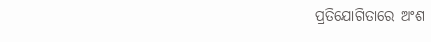ପ୍ରତିଯୋଗିତାରେ ଅଂଶ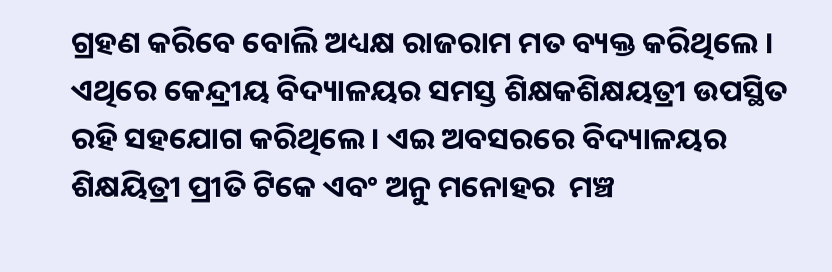ଗ୍ରହଣ କରିବେ ବୋଲି ଅଧ୍ୟକ୍ଷ ରାଜରାମ ମତ ବ୍ୟକ୍ତ କରିଥିଲେ । ଏଥିରେ କେନ୍ଦ୍ରୀୟ ବିଦ୍ୟାଳୟର ସମସ୍ତ ଶିକ୍ଷକଶିକ୍ଷୟତ୍ରୀ ଉପସ୍ଥିତ ରହି ସହଯୋଗ କରିଥିଲେ । ଏଇ ଅବସରରେ ବିଦ୍ୟାଳୟର ଶିକ୍ଷୟିତ୍ରୀ ପ୍ରୀତି ଟିକେ ଏବଂ ଅନୁ ମନୋହର  ମଞ୍ଚ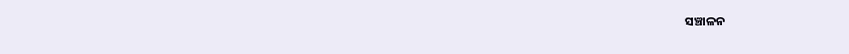ସଞ୍ଚାଳନ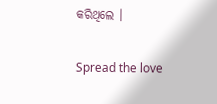କରିଥିଲେ ।

Spread the love